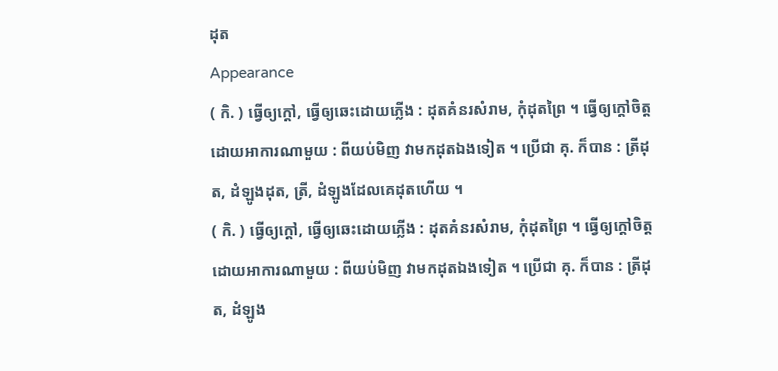ដុត
Appearance
( កិ. ) ធ្វើឲ្យក្ដៅ, ធ្វើឲ្យឆេះដោយភ្លើង : ដុតគំនរសំរាម, កុំដុតព្រៃ ។ ធ្វើឲ្យក្ដៅចិត្តដោយអាការណាមួយ : ពីយប់មិញ វាមកដុតឯងទៀត ។ ប្រើជា គុ. ក៏បាន : ត្រីដុត, ដំឡូងដុត, ត្រី, ដំឡូងដែលគេដុតហើយ ។
( កិ. ) ធ្វើឲ្យក្ដៅ, ធ្វើឲ្យឆេះដោយភ្លើង : ដុតគំនរសំរាម, កុំដុតព្រៃ ។ ធ្វើឲ្យក្ដៅចិត្តដោយអាការណាមួយ : ពីយប់មិញ វាមកដុតឯងទៀត ។ ប្រើជា គុ. ក៏បាន : ត្រីដុត, ដំឡូង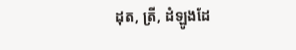ដុត, ត្រី, ដំឡូងដែ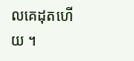លគេដុតហើយ ។